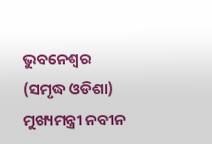ଭୁବନେଶ୍ୱର (ସମୃଦ୍ଧ ଓଡିଶା) ମୁଖ୍ୟମନ୍ତ୍ରୀ ନବୀନ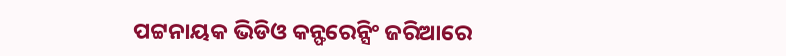ପଟ୍ଟନାୟକ ଭିଡିଓ କନ୍ଫରେନ୍ସିଂ ଜରିଆରେ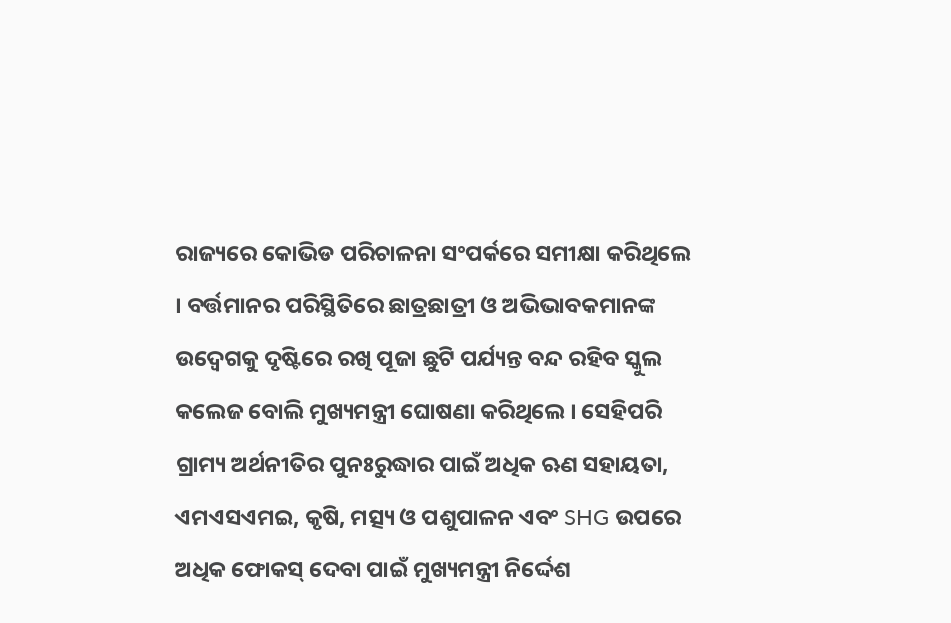ରାଜ୍ୟରେ କୋଭିଡ ପରିଚାଳନା ସଂପର୍କରେ ସମୀକ୍ଷା କରିଥିଲେ । ବର୍ତ୍ତମାନର ପରିସ୍ଥିତିରେ ଛାତ୍ରଛାତ୍ରୀ ଓ ଅଭିଭାବକମାନଙ୍କ ଉଦ୍ବେଗକୁ ଦୃଷ୍ଟିରେ ରଖି ପୂଜା ଛୁଟି ପର୍ଯ୍ୟନ୍ତ ବନ୍ଦ ରହିବ ସ୍କୁଲ କଲେଜ ବୋଲି ମୁଖ୍ୟମନ୍ତ୍ରୀ ଘୋଷଣା କରିଥିଲେ । ସେହିପରି ଗ୍ରାମ୍ୟ ଅର୍ଥନୀତିର ପୁନଃରୁଦ୍ଧାର ପାଇଁ ଅଧିକ ଋଣ ସହାୟତା, ଏମଏସଏମଇ, କୃଷି, ମତ୍ସ୍ୟ ଓ ପଶୁପାଳନ ଏବଂ SHG ଉପରେ ଅଧିକ ଫୋକସ୍ ଦେବା ପାଇଁ ମୁଖ୍ୟମନ୍ତ୍ରୀ ନିର୍ଦ୍ଦେଶ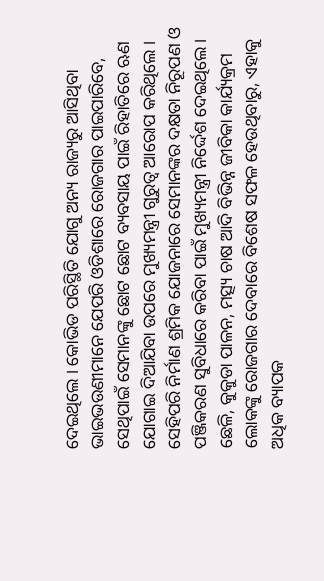ଦେଇଥିଲେ । କୋଭିଡ ପରିସ୍ଥିତି ଯୋଗୁ ଅନ୍ୟ ରାଜ୍ୟରୁ ଆସିଥିବା ଭାଇଭଉଣୀମାନେ ଯେପରି ଓଡିଶାରେ ରୋଜଗାର ପାଇପାରିବେ, ସେଥିପାଇଁ ସେମାନଙ୍କୁ ଛୋଟ ଛୋଟ ବ୍ୟବସାୟ ପାଇଁ ରିହାତିରେ ଋଣ ଯୋଗାଇ ଦିଆଯିବା ଉପରେ ମୁଖ୍ୟମନ୍ତ୍ରୀ ଗୁରୁତ୍ବ ଆରୋପ କରିଥିଲେ । ସେହିପରି ନିର୍ମାଣ ଶ୍ରମିକ ଯୋଜନାରେ ସେମାନଙ୍କର ଦକ୍ଷତା ନିରୂପଣ ଓ ପଞ୍ଜିକରଣ ସୁବିଧାରେ କରିବା ପାଇଁ ମୁଖ୍ୟମନ୍ତ୍ରୀ ନିର୍ଦ୍ଦେଶ ଦେଇଥିଲେ। ଛେଳି, କୁକୁଡା ପାଳନ, ମତ୍ସ୍ୟ ଚାଷ ଆଦି ବିଭିନ୍ନ ଜୀବିକା କାର୍ଯ୍ୟକ୍ରମ ଲୋକଙ୍କୁ ରୋଜଗାର ଦେବାରେ ବିଶେଷ ସଫଳ ହେଉଥିବାରୁ, ଏହାକୁ ଅଧିକ ବ୍ୟାପକ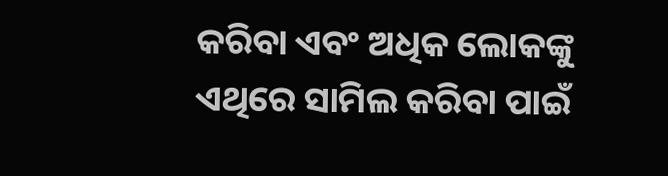କରିବା ଏବଂ ଅଧିକ ଲୋକଙ୍କୁ ଏଥିରେ ସାମିଲ କରିବା ପାଇଁ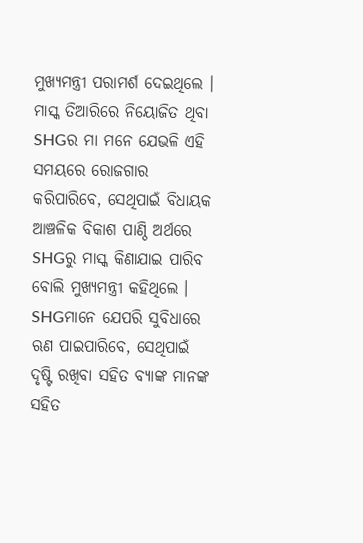ମୁଖ୍ୟମନ୍ତ୍ରୀ ପରାମର୍ଶ ଦେଇଥିଲେ । ମାସ୍କ ତିଆରିରେ ନିୟୋଜିତ ଥିବା SHGର ମା ମନେ ଯେଭଳି ଏହି ସମୟରେ ରୋଜଗାର କରିପାରିବେ, ସେଥିପାଇଁ ବିଧାୟକ ଆଞ୍ଚଳିକ ବିକାଶ ପାଣ୍ଠି ଅର୍ଥରେ SHGରୁ ମାସ୍କ କିଣାଯାଇ ପାରିବ ବୋଲି ମୁଖ୍ୟମନ୍ତ୍ରୀ କହିଥିଲେ । SHGମାନେ ଯେପରି ସୁବିଧାରେ ଋଣ ପାଇପାରିବେ, ସେଥିପାଇଁ ଦୃଷ୍ଟି ରଖିବା ସହିତ ବ୍ୟାଙ୍କ ମାନଙ୍କ ସହିତ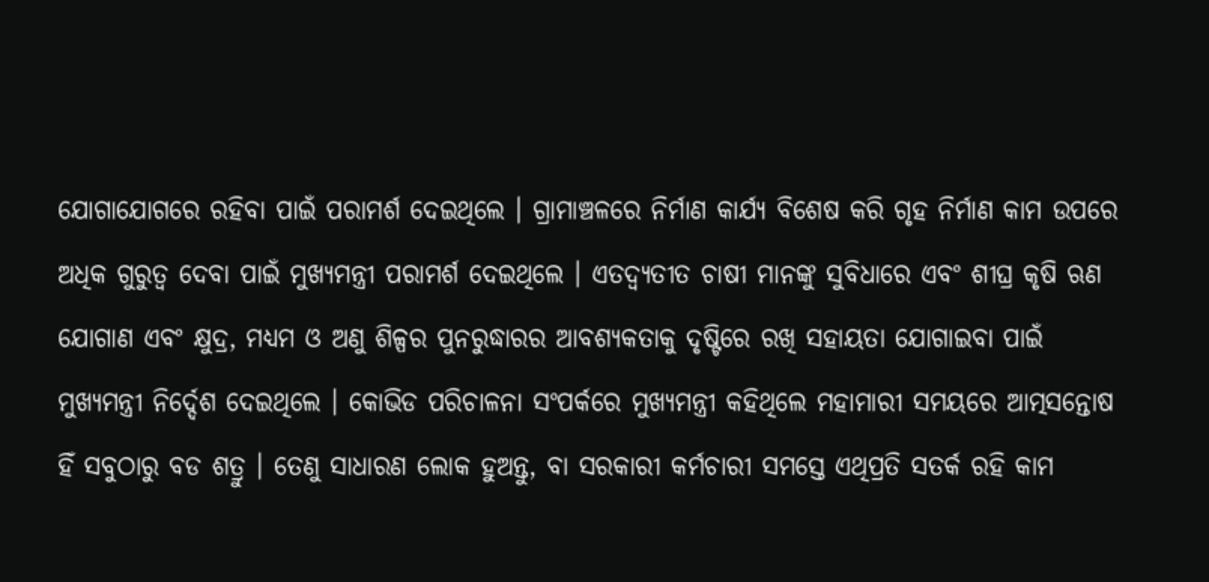ଯୋଗାଯୋଗରେ ରହିବା ପାଇଁ ପରାମର୍ଶ ଦେଇଥିଲେ । ଗ୍ରାମାଞ୍ଚଳରେ ନିର୍ମାଣ କାର୍ଯ୍ୟ ବିଶେଷ କରି ଗୃହ ନିର୍ମାଣ କାମ ଉପରେ ଅଧିକ ଗୁରୁତ୍ବ ଦେବା ପାଇଁ ମୁଖ୍ୟମନ୍ତ୍ରୀ ପରାମର୍ଶ ଦେଇଥିଲେ । ଏତଦ୍ବ୍ୟତୀତ ଚାଷୀ ମାନଙ୍କୁ ସୁବିଧାରେ ଏବଂ ଶୀଘ୍ର କୃଷି ଋଣ ଯୋଗାଣ ଏବଂ କ୍ଷୁଦ୍ର, ମଧ୍ୟମ ଓ ଅଣୁ ଶିଳ୍ପର ପୁନରୁଦ୍ଧାରର ଆବଶ୍ୟକତାକୁ ଦୃଷ୍ଟିରେ ରଖି ସହାୟତା ଯୋଗାଇବା ପାଇଁ ମୁଖ୍ୟମନ୍ତ୍ରୀ ନିର୍ଦ୍ଦେଶ ଦେଇଥିଲେ । କୋଭିଡ ପରିଚାଳନା ସଂପର୍କରେ ମୁଖ୍ୟମନ୍ତ୍ରୀ କହିଥିଲେ ମହାମାରୀ ସମୟରେ ଆତ୍ମସନ୍ତୋଷ ହିଁ ସବୁଠାରୁ ବଡ ଶତ୍ରୁ । ତେଣୁ ସାଧାରଣ ଲୋକ ହୁଅନ୍ତୁ, ବା ସରକାରୀ କର୍ମଚାରୀ ସମସ୍ତେ ଏଥିପ୍ରତି ସତର୍କ ରହି କାମ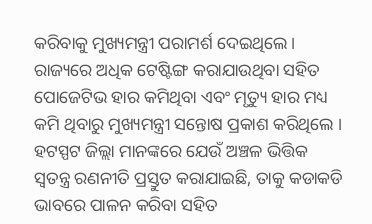କରିବାକୁ ମୁଖ୍ୟମନ୍ତ୍ରୀ ପରାମର୍ଶ ଦେଇଥିଲେ । ରାଜ୍ୟରେ ଅଧିକ ଟେଷ୍ଟିଙ୍ଗ କରାଯାଉଥିବା ସହିତ ପୋଜେଟିଭ ହାର କମିଥିବା ଏବଂ ମୃତ୍ୟୁ ହାର ମଧ୍ୟ କମି ଥିବାରୁ ମୁଖ୍ୟମନ୍ତ୍ରୀ ସନ୍ତୋଷ ପ୍ରକାଶ କରିଥିଲେ । ହଟସ୍ପଟ ଜିଲ୍ଲା ମାନଙ୍କରେ ଯେଉଁ ଅଞ୍ଚଳ ଭିତ୍ତିକ ସ୍ୱତନ୍ତ୍ର ରଣନୀତି ପ୍ରସ୍ତୁତ କରାଯାଇଛି, ତାକୁ କଡାକଡି ଭାବରେ ପାଳନ କରିବା ସହିତ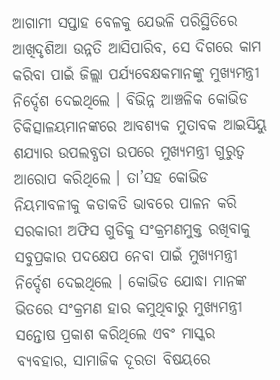ଆଗାମୀ ସପ୍ତାହ ବେଳକୁ ଯେଭଳି ପରିସ୍ଥିତିରେ ଆଖିଦୃଶିଆ ଉନ୍ନତି ଆସିପାରିବ, ସେ ଦିଗରେ କାମ କରିବା ପାଇଁ ଜିଲ୍ଲା ପର୍ଯ୍ୟବେକ୍ଷକମାନଙ୍କୁ ମୁଖ୍ୟମନ୍ତ୍ରୀ ନିର୍ଦ୍ଦେଶ ଦେଇଥିଲେ । ବିଭିନ୍ନ ଆଞ୍ଚଳିକ କୋଭିଡ ଚିକିତ୍ସାଳୟମାନଙ୍କରେ ଆବଶ୍ୟକ ମୁତାବକ ଆଇସିୟୁ ଶଯ୍ୟାର ଉପଲବ୍ଧତା ଉପରେ ମୁଖ୍ୟମନ୍ତ୍ରୀ ଗୁରୁତ୍ବ ଆରୋପ କରିଥିଲେ । ତା’ସହ କୋଭିଡ ନିୟମାବଳୀକୁ କଡାକଡି ଭାବରେ ପାଳନ କରି ସରକାରୀ ଅଫିସ ଗୁଡିକୁ ସଂକ୍ରମଣମୁକ୍ତ ରଖିବାକୁ ସବୁପ୍ରକାର ପଦକ୍ଷେପ ନେବା ପାଇଁ ମୁଖ୍ୟମନ୍ତ୍ରୀ ନିର୍ଦ୍ଦେଶ ଦେଇଥିଲେ । କୋଭିଡ ଯୋଦ୍ଧା ମାନଙ୍କ ଭିତରେ ସଂକ୍ରମଣ ହାର କମୁଥିବାରୁ ମୁଖ୍ୟମନ୍ତ୍ରୀ ସନ୍ତୋଷ ପ୍ରକାଶ କରିଥିଲେ ଏବଂ ମାସ୍କର ବ୍ୟବହାର, ସାମାଜିକ ଦୂରତା ବିଷୟରେ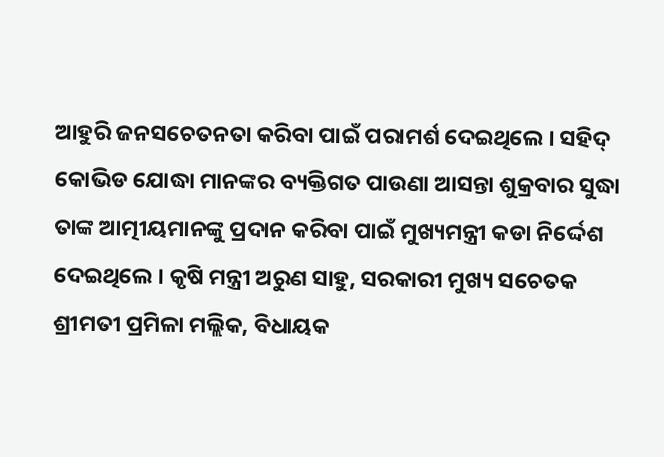ଆହୁରି ଜନସଚେତନତା କରିବା ପାଇଁ ପରାମର୍ଶ ଦେଇଥିଲେ । ସହିଦ୍ କୋଭିଡ ଯୋଦ୍ଧା ମାନଙ୍କର ବ୍ୟକ୍ତିଗତ ପାଉଣା ଆସନ୍ତା ଶୁକ୍ରବାର ସୁଦ୍ଧା ତାଙ୍କ ଆତ୍ମୀୟମାନଙ୍କୁ ପ୍ରଦାନ କରିବା ପାଇଁ ମୁଖ୍ୟମନ୍ତ୍ରୀ କଡା ନିର୍ଦ୍ଦେଶ ଦେଇଥିଲେ । କୃଷି ମନ୍ତ୍ରୀ ଅରୁଣ ସାହୁ, ସରକାରୀ ମୁଖ୍ୟ ସଚେତକ ଶ୍ରୀମତୀ ପ୍ରମିଳା ମଲ୍ଲିକ, ବିଧାୟକ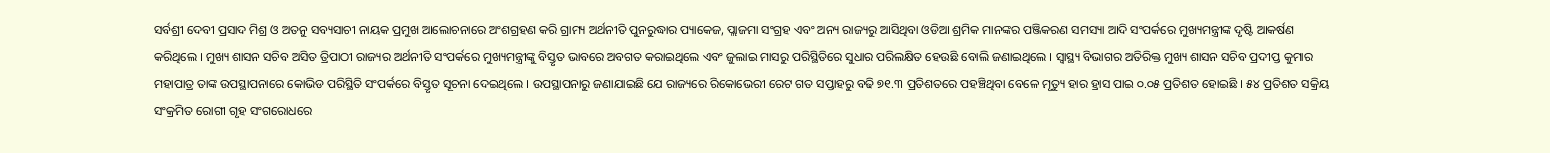ସର୍ବଶ୍ରୀ ଦେବୀ ପ୍ରସାଦ ମିଶ୍ର ଓ ଅତନୁ ସବ୍ୟସାଚୀ ନାୟକ ପ୍ରମୁଖ ଆଲୋଚନାରେ ଅଂଶଗ୍ରହଣ କରି ଗ୍ରାମ୍ୟ ଅର୍ଥନୀତି ପୁନରୁଦ୍ଧାର ପ୍ୟାକେଜ, ପ୍ଲାଜମା ସଂଗ୍ରହ ଏବଂ ଅନ୍ୟ ରାଜ୍ୟରୁ ଆସିଥିବା ଓଡିଆ ଶ୍ରମିକ ମାନଙ୍କର ପଞ୍ଜିକରଣ ସମସ୍ୟା ଆଦି ସଂପର୍କରେ ମୁଖ୍ୟମନ୍ତ୍ରୀଙ୍କ ଦୃଷ୍ଟି ଆକର୍ଷଣ କରିଥିଲେ । ମୁଖ୍ୟ ଶାସନ ସଚିବ ଅସିତ ତ୍ରିପାଠୀ ରାଜ୍ୟର ଅର୍ଥନୀତି ସଂପର୍କରେ ମୁଖ୍ୟମନ୍ତ୍ରୀଙ୍କୁ ବିସ୍ତୃତ ଭାବରେ ଅବଗତ କରାଇଥିଲେ ଏବଂ ଜୁଲାଇ ମାସରୁ ପରିସ୍ଥିତିରେ ସୁଧାର ପରିଲକ୍ଷିତ ହେଉଛି ବୋଲି ଜଣାଇଥିଲେ । ସ୍ୱାସ୍ଥ୍ୟ ବିଭାଗର ଅତିରିକ୍ତ ମୁଖ୍ୟ ଶାସନ ସଚିବ ପ୍ରଦୀପ୍ତ କୁମାର ମହାପାତ୍ର ତାଙ୍କ ଉପସ୍ଥାପନାରେ କୋଭିଡ ପରିସ୍ଥିତି ସଂପର୍କରେ ବିସ୍ତୃତ ସୂଚନା ଦେଇଥିଲେ । ଉପସ୍ଥାପନାରୁ ଜଣାଯାଇଛି ଯେ ରାଜ୍ୟରେ ରିକୋଭେରୀ ରେଟ ଗତ ସପ୍ତାହରୁ ବଢି ୭୧.୩ ପ୍ରତିଶତରେ ପହଞ୍ଚିଥିବା ବେଳେ ମୃତ୍ୟୁ ହାର ହ୍ରାସ ପାଇ ୦.୦୫ ପ୍ରତିଶତ ହୋଇଛି । ୫୪ ପ୍ରତିଶତ ସକ୍ରିୟ ସଂକ୍ରମିତ ରୋଗୀ ଗୃହ ସଂଗରୋଧରେ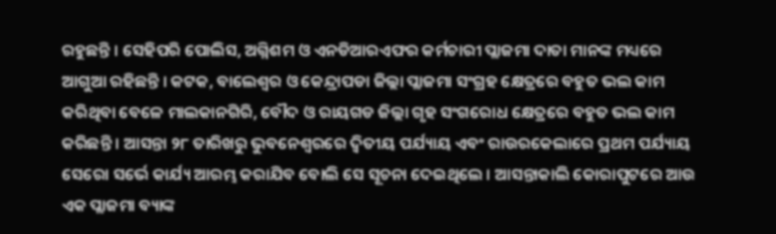ରହୁଛନ୍ତି । ସେହିପରି ପୋଲିସ, ଅଗ୍ନିଶମ ଓ ଏନଡିଆରଏଫର କର୍ମଚାରୀ ପ୍ଲାଜମା ଦାତା ମାନଙ୍କ ମଧ୍ୟରେ ଆଗୁଆ ରହିଛନ୍ତି । କଟକ, ବାଲେଶ୍ୱର ଓ କେନ୍ଦ୍ରାପଡା ଜିଲ୍ଲା ପ୍ଲାଜମା ସଂଗ୍ରହ କ୍ଷେତ୍ରରେ ବହୁତ ଭଲ କାମ କରିଥିବା ବେଳେ ମାଲକାନଗିରି, ବୌଦ ଓ ରାୟଗଡ ଜିଲ୍ଲା ଗୃହ ସଂଗରୋଧ କ୍ଷେତ୍ରରେ ବହୁତ ଭଲ କାମ କରିଛନ୍ତି । ଆସନ୍ତା ୨୮ ତାରିଖରୁ ଭୁବନେଶ୍ୱରରେ ଦ୍ବିତୀୟ ପର୍ଯ୍ୟାୟ ଏବଂ ରାଉରକେଲାରେ ପ୍ରଥମ ପର୍ଯ୍ୟାୟ ସେରୋ ସର୍ଭେ କାର୍ଯ୍ୟ ଆରମ୍ଭ କରାଯିବ ବୋଲି ସେ ସୂଚନା ଦେଇଥିଲେ । ଆସନ୍ତାକାଲି କୋରାପୁଟରେ ଆଉ ଏକ ପ୍ଲାଜମା ବ୍ୟାଙ୍କ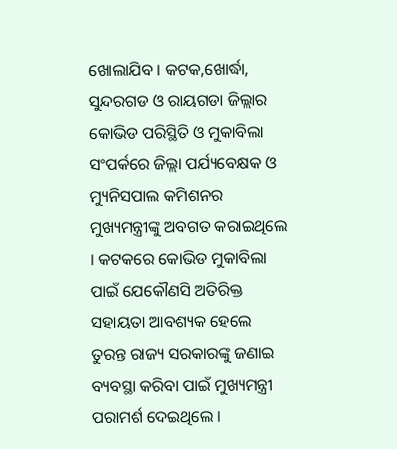ଖୋଲାଯିବ । କଟକ,ଖୋର୍ଦ୍ଧା, ସୁନ୍ଦରଗଡ ଓ ରାୟଗଡା ଜିଲ୍ଲାର କୋଭିଡ ପରିସ୍ଥିତି ଓ ମୁକାବିଲା ସଂପର୍କରେ ଜିଲ୍ଲା ପର୍ଯ୍ୟବେକ୍ଷକ ଓ ମ୍ୟୁନିସପାଲ କମିଶନର ମୁଖ୍ୟମନ୍ତ୍ରୀଙ୍କୁ ଅବଗତ କରାଇଥିଲେ । କଟକରେ କୋଭିଡ ମୁକାବିଲା ପାଇଁ ଯେକୌଣସି ଅତିରିକ୍ତ ସହାୟତା ଆବଶ୍ୟକ ହେଲେ ତୁରନ୍ତ ରାଜ୍ୟ ସରକାରଙ୍କୁ ଜଣାଇ ବ୍ୟବସ୍ଥା କରିବା ପାଇଁ ମୁଖ୍ୟମନ୍ତ୍ରୀ ପରାମର୍ଶ ଦେଇଥିଲେ ।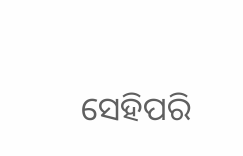ସେହିପରି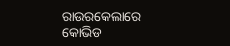ରାଉରକେଲାରେ କୋଭିଡ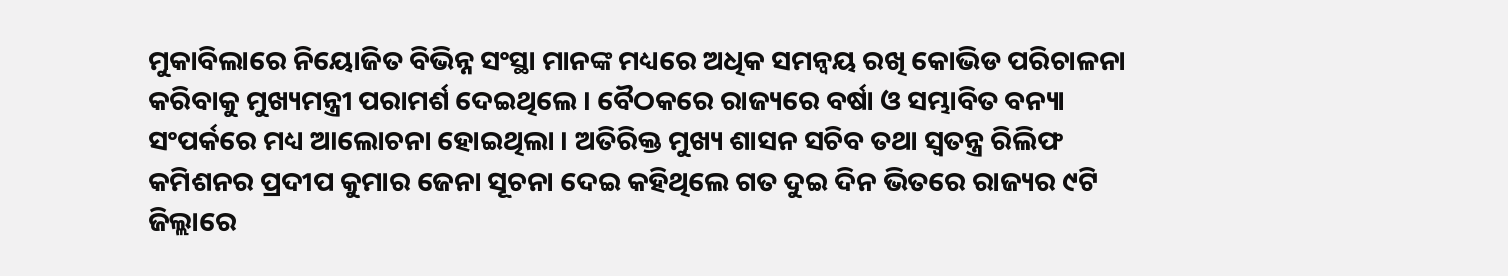ମୁକାବିଲାରେ ନିୟୋଜିତ ବିଭିନ୍ନ ସଂସ୍ଥା ମାନଙ୍କ ମଧ୍ୟରେ ଅଧିକ ସମନ୍ଵୟ ରଖି କୋଭିଡ ପରିଚାଳନା କରିବାକୁ ମୁଖ୍ୟମନ୍ତ୍ରୀ ପରାମର୍ଶ ଦେଇଥିଲେ । ବୈଠକରେ ରାଜ୍ୟରେ ବର୍ଷା ଓ ସମ୍ଭାବିତ ବନ୍ୟା ସଂପର୍କରେ ମଧ୍ୟ ଆଲୋଚନା ହୋଇଥିଲା । ଅତିରିକ୍ତ ମୁଖ୍ୟ ଶାସନ ସଚିବ ତଥା ସ୍ୱତନ୍ତ୍ର ରିଲିଫ କମିଶନର ପ୍ରଦୀପ କୁମାର ଜେନା ସୂଚନା ଦେଇ କହିଥିଲେ ଗତ ଦୁଇ ଦିନ ଭିତରେ ରାଜ୍ୟର ୯ଟି ଜିଲ୍ଲାରେ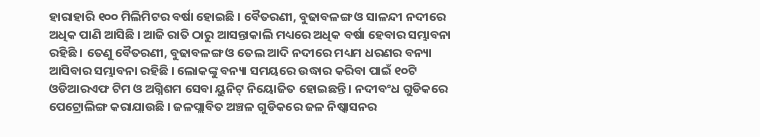ହାରାହାରି ୧୦୦ ମିଲିମିଟର ବର୍ଷା ହୋଇଛି । ବୈତରଣୀ, ବୁଢାବଳଙ୍ଗ ଓ ସାଳନ୍ଦୀ ନଦୀରେ ଅଧିକ ପାଣି ଆସିଛି । ଆଜି ରାତି ଠାରୁ ଆସନ୍ତାକାଲି ମଧ୍ୟରେ ଅଧିକ ବର୍ଷା ହେବାର ସମ୍ଭାବନା ରହିଛି । ତେଣୁ ବୈତରଣୀ, ବୁଢାବଳଙ୍ଗ ଓ ତେଲ ଆଦି ନଦୀରେ ମଧ୍ୟମ ଧରଣର ବନ୍ୟା ଆସିବାର ସମ୍ଭାବନା ରହିଛି । ଲୋକଙ୍କୁ ବନ୍ୟା ସମୟରେ ଉଦ୍ଧାର କରିବା ପାଇଁ ୧୦ଟି ଓଡିଆରଏଫ ଟିମ ଓ ଅଗ୍ନିଶମ ସେବା ୟୁନିଟ୍ ନିୟୋଜିତ ହୋଇଛନ୍ତି । ନଦୀବଂଧ ଗୁଡିକରେ ପେଟ୍ରୋଲିଙ୍ଗ କରାଯାଉଛି । ଜଳପ୍ଲାବିତ ଅଞ୍ଚଳ ଗୁଡିକରେ ଜଳ ନିଷ୍କାସନର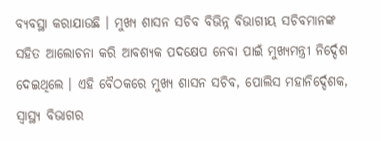ବ୍ୟବସ୍ଥା କରାଯାଉଛି । ମୁଖ୍ୟ ଶାସନ ସଚିବ ବିଭିନ୍ନ ବିଭାଗୀୟ ସଚିବମାନଙ୍କ ସହିତ ଆଲୋଚନା କରି ଆବଶ୍ୟକ ପଦକ୍ଷେପ ନେବା ପାଇଁ ମୁଖ୍ୟମନ୍ତ୍ରୀ ନିର୍ଦ୍ଦେଶ ଦେଇଥିଲେ । ଏହି ବୈଠକରେ ମୁଖ୍ୟ ଶାସନ ସଚିବ, ପୋଲିସ ମହାନିର୍ଦ୍ଦେଶକ, ସ୍ୱାସ୍ଥ୍ୟ ବିଭାଗର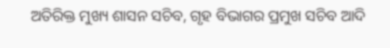ଅତିରିକ୍ତ ମୁଖ୍ୟ ଶାସନ ସଚିବ, ଗୃହ ବିଭାଗର ପ୍ରମୁଖ ସଚିବ ଆଦି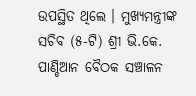ଉପସ୍ଥିତ ଥିଲେ । ମୁଖ୍ୟମନ୍ତ୍ରୀଙ୍କ ସଚିବ (୫-ଟି) ଶ୍ରୀ ଭି.କେ. ପାଣ୍ଡିଆନ ବୈଠକ ସଞ୍ଚାଳନ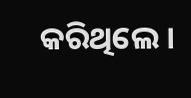କରିଥିଲେ ।